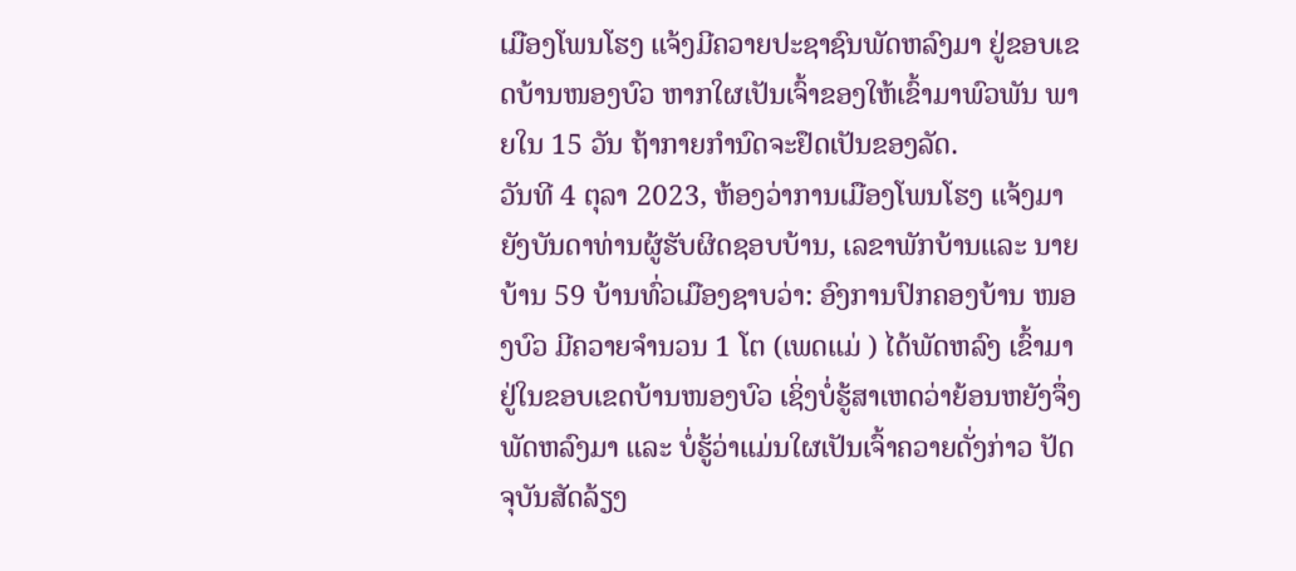ເມືອງໂພນໂຮງ ແຈ້ງມີຄວາຍປະຊາຊົນພັດຫລົງມາ ຢູ່ຂອບເຂດບ້ານໜອງບົວ ຫາກໃຜເປັນເຈົ້າຂອງໃຫ້ເຂົ້າມາພົວພັນ ພາຍໃນ 15 ວັນ ຖ້າກາຍກຳນົດຈະຢຶດເປັນຂອງລັດ.
ວັນທີ 4 ຕຸລາ 2023, ຫ້ອງວ່າການເມືອງໂພນໂຮງ ແຈ້ງມາຍັງບັນດາທ່ານຜູ້ຮັບຜິດຊອບບ້ານ, ເລຂາພັກບ້ານແລະ ນາຍບ້ານ 59 ບ້ານທົ່ວເມືອງຊາບວ່າ: ອົງການປົກຄອງບ້ານ ໜອງບົວ ມີຄວາຍຈໍານວນ 1 ໂຕ (ເພດແມ່ ) ໄດ້ພັດຫລົງ ເຂົ້າມາຢູ່ໃນຂອບເຂດບ້ານໜອງບົວ ເຊິ່ງບໍ່ຮູ້ສາເຫດວ່າຍ້ອນຫຍັງຈຶ່ງພັດຫລົງມາ ແລະ ບໍ່ຮູ້ວ່າແມ່ນໃຜເປັນເຈົ້າຄວາຍດັ່ງກ່າວ ປັດຈຸບັນສັດລ້ຽງ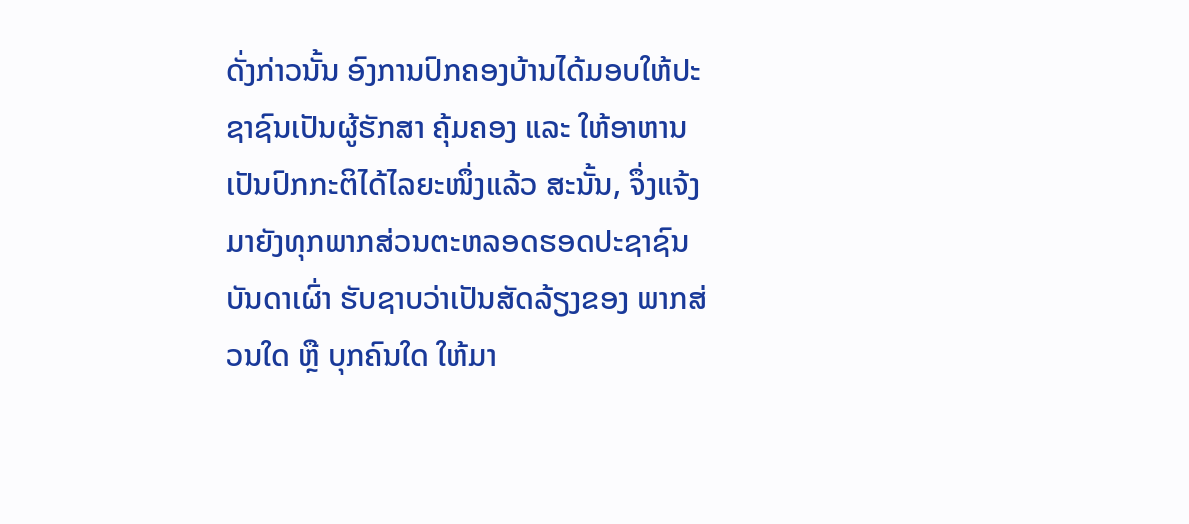ດັ່ງກ່າວນັ້ນ ອົງການປົກຄອງບ້ານໄດ້ມອບໃຫ້ປະຊາຊົນເປັນຜູ້ຮັກສາ ຄຸ້ມຄອງ ແລະ ໃຫ້ອາຫານເປັນປົກກະຕິໄດ້ໄລຍະໜຶ່ງແລ້ວ ສະນັ້ນ, ຈຶ່ງແຈ້ງ ມາຍັງທຸກພາກສ່ວນຕະຫລອດຮອດປະຊາຊົນບັນດາເຜົ່າ ຮັບຊາບວ່າເປັນສັດລ້ຽງຂອງ ພາກສ່ວນໃດ ຫຼື ບຸກຄົນໃດ ໃຫ້ມາ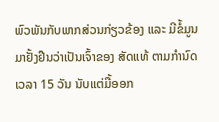ພົວພັນກັບພາກສ່ວນກ່ຽວຂ້ອງ ແລະ ມີຂໍ້ມູນມາຢັ້ງຢືນວ່າເປັນເຈົ້າຂອງ ສັດແທ້ ຕາມກໍານົດເວລາ 15 ວັນ ນັບແຕ່ມື້ອອກ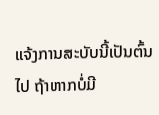ແຈ້ງການສະບັບນີ້ເປັນຕົ້ນໄປ ຖ້າຫາກບໍ່ມີ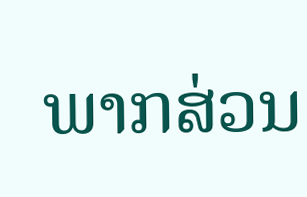ພາກສ່ວນ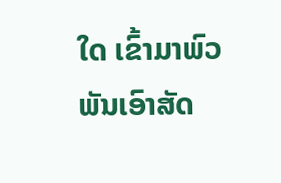ໃດ ເຂົ້າມາພົວພັນເອົາສັດ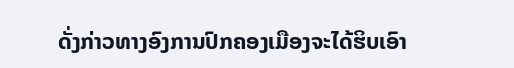ດັ່ງກ່າວທາງອົງການປົກຄອງເມືອງຈະໄດ້ຮິບເອົາ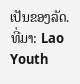ເປັນຂອງລັດ.
ທີ່ມາ: Lao Youth